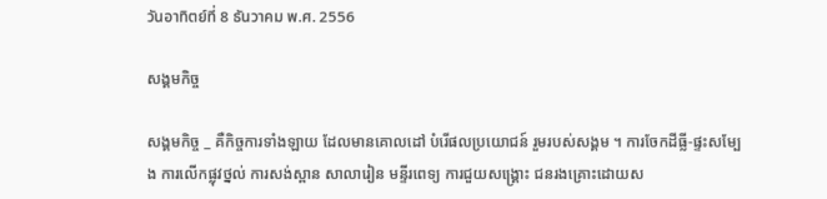วันอาทิตย์ที่ 8 ธันวาคม พ.ศ. 2556

សង្គមកិច្ច

សង្គមកិច្ច _ គឺកិច្ចការទាំងឡាយ ដែលមានគោលដៅ បំរើផលប្រយោជន៍ រួមរបស់សង្គម ។ ការចែកដីធ្លី-ផ្ទះសម្បែង ការលើកផ្លុវថ្នល់ ការសង់ស្ពាន សាលារៀន មន្ទីរពេទ្យ ការជួយសង្រ្គោះ ជនរងគ្រោះដោយស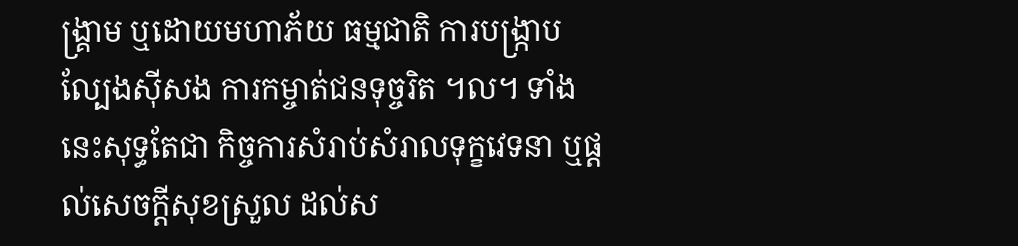ង្គ្រាម ឬដោយមហាភ័យ ធម្មជាតិ ការបង្ក្រាបល្បែងស៊ីសង ការកម្ចាត់ជនទុច្ចរិត ។ល។ ទាំងនេះសុទ្ធតែជា កិច្ចការសំរាប់សំរាលទុក្ខវេទនា ឬផ្តល់សេចក្តីសុខស្រួល ដល់ស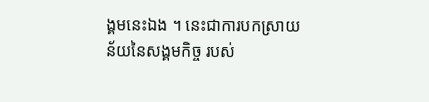ង្គមនេះឯង ។ នេះជាការបកស្រាយ ន័យនៃសង្គមកិច្ច របស់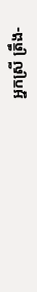អ្នកស្រី ត្រឹង-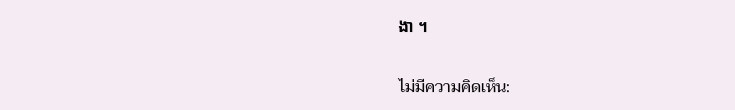ងា ។

ไม่มีความคิดเห็น: